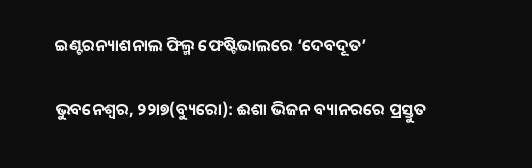ଇଣ୍ଟରନ୍ୟାଶନାଲ ଫିଲ୍ମ ଫେଷ୍ଟିଭାଲରେ ‘ଦେବଦୂତ’

ଭୁବନେଶ୍ୱର, ୨୨ା୭(ବ୍ୟୁରୋ): ଈଶା ଭିଜନ ବ୍ୟାନରରେ ପ୍ରସ୍ତୁତ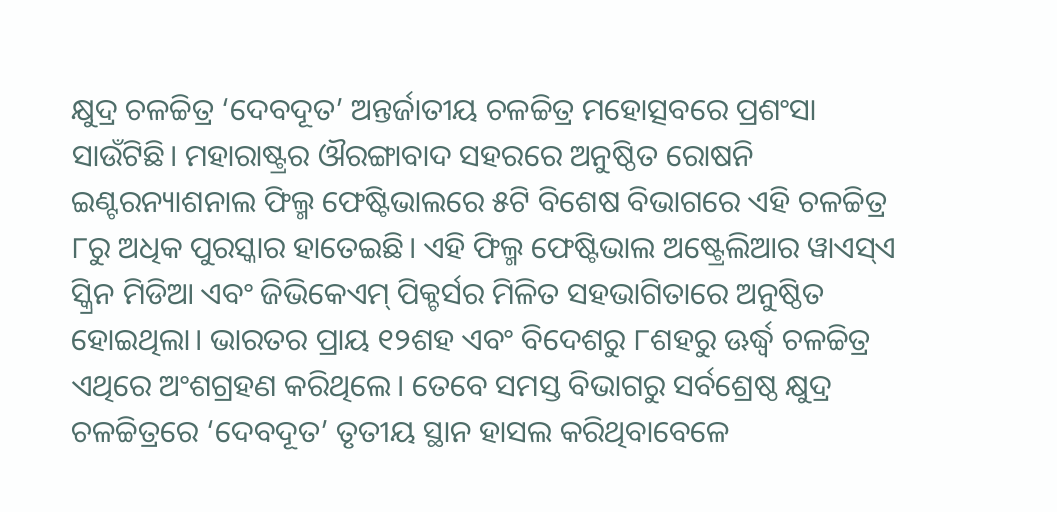କ୍ଷୁଦ୍ର ଚଳଚ୍ଚିତ୍ର ‘ଦେବଦୂତ’ ଅନ୍ତର୍ଜାତୀୟ ଚଳଚ୍ଚିତ୍ର ମହୋତ୍ସବରେ ପ୍ରଶଂସା ସାଉଁଟିଛି। ମହାରାଷ୍ଟ୍ରର ଔରଙ୍ଗାବାଦ ସହରରେ ଅନୁଷ୍ଠିତ ରୋଷନି ଇଣ୍ଟରନ୍ୟାଶନାଲ ଫିଲ୍ମ ଫେଷ୍ଟିଭାଲରେ ୫ଟି ବିଶେଷ ବିଭାଗରେ ଏହି ଚଳଚ୍ଚିତ୍ର ୮ରୁ ଅଧିକ ପୁରସ୍କାର ହାତେଇଛି। ଏହି ଫିଲ୍ମ ଫେଷ୍ଟିଭାଲ ଅଷ୍ଟ୍ରେଲିଆର ୱାଏସ୍‌ଏ ସ୍କ୍ରିନ ମିଡିଆ ଏବଂ ଜିଭିକେଏମ୍‌ ପିକ୍ଚର୍ସର ମିଳିତ ସହଭାଗିତାରେ ଅନୁଷ୍ଠିତ ହୋଇଥିଲା। ଭାରତର ପ୍ରାୟ ୧୨ଶହ ଏବଂ ବିଦେଶରୁ ୮ଶହରୁ ଊର୍ଦ୍ଧ୍ୱ ଚଳଚ୍ଚିତ୍ର ଏଥିରେ ଅଂଶଗ୍ରହଣ କରିଥିଲେ। ତେବେ ସମସ୍ତ ବିଭାଗରୁ ସର୍ବଶ୍ରେଷ୍ଠ କ୍ଷୁଦ୍ର ଚଳଚ୍ଚିତ୍ରରେ ‘ଦେବଦୂତ’ ତୃତୀୟ ସ୍ଥାନ ହାସଲ କରିଥିବାବେଳେ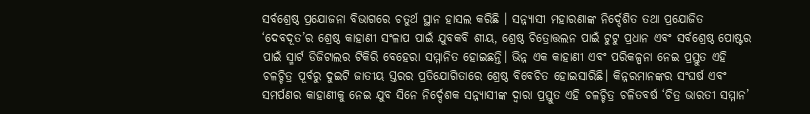ସର୍ବଶ୍ରେଷ୍ଠ ପ୍ରଯୋଜନା ବିଭାଗରେ ଚତୁର୍ଥ ସ୍ଥାନ ହାସଲ କରିଛି । ସନ୍ନ୍ୟାସୀ ମହାରଣାଙ୍କ ନିର୍ଦ୍ଦେଶିତ ତଥା ପ୍ରଯୋଜିତ ‘ଦେବଦୂତ’ର ଶ୍ରେଷ୍ଠ କାହାଣୀ ସଂଳାପ ପାଇଁ ଯୁବକବି ଶୀୟ, ଶ୍ରେଷ୍ଠ ଚିତ୍ରୋତ୍ତଲନ ପାଇଁ ଟୁଟୁ ପ୍ରଧାନ ଏବଂ ସର୍ବଶ୍ରେଷ୍ଠ ପୋଷ୍ଟର ପାଇଁ ସ୍ମାର୍ଟ ଡିଜିଟାଲର ଟିକିରି ବେହେରା ସମ୍ମାନିତ ହୋଇଛନ୍ତି। ଭିନ୍ନ ଏକ କାହାଣୀ ଏବଂ ପରିକଳ୍ପନା ନେଇ ପ୍ରସ୍ତୁତ ଏହି ଚଳଚ୍ଚିତ୍ର ପୂର୍ବରୁ ଦୁଇଟି ଜାତୀୟ ସ୍ତରର ପ୍ରତିଯୋଗିତାରେ ଶ୍ରେଷ୍ଠ ବିବେଚିତ ହୋଇସାରିଛି। କିନ୍ନରମାନଙ୍କର ସଂଘର୍ଷ ଏବଂ ସମର୍ପଣର କାହାଣୀକୁ ନେଇ ଯୁବ ସିନେ ନିର୍ଦ୍ଦେଶକ ସନ୍ନ୍ୟାସୀଙ୍କ ଦ୍ୱାରା ପ୍ରସ୍ତୁତ ଏହି ଚଳଚ୍ଚିତ୍ର ଚଳିତବର୍ଷ ‘ଚିତ୍ର ଭାରତୀ ସମ୍ମାନ’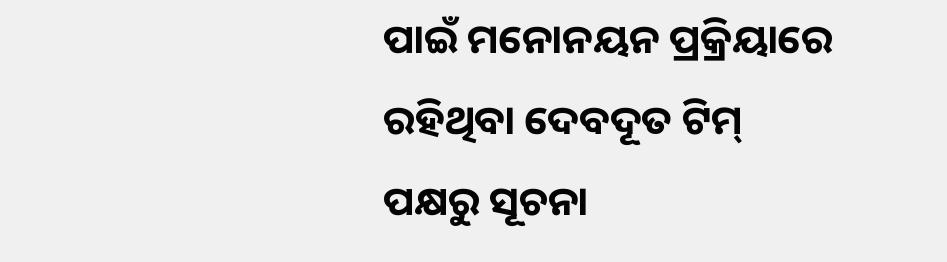ପାଇଁ ମନୋନୟନ ପ୍ରକ୍ରିୟାରେ ରହିଥିବା ଦେବଦୂତ ଟିମ୍‌ ପକ୍ଷରୁ ସୂଚନା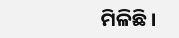ମିଳିଛି।